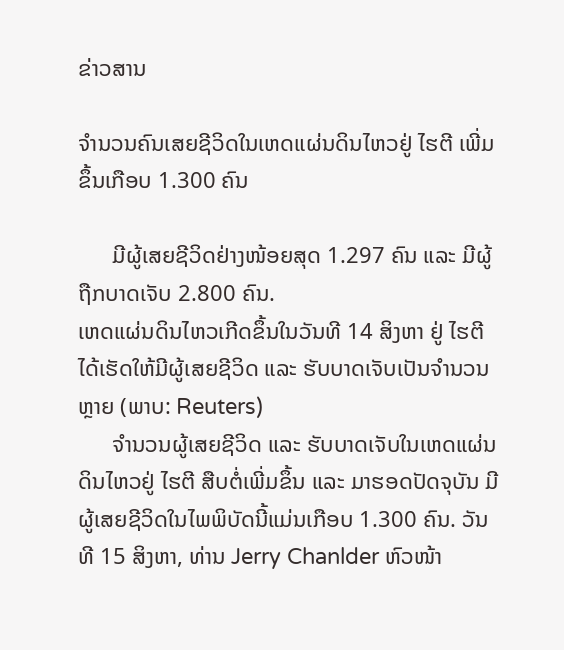ຂ່າວສານ

ຈຳນວນຄົນເສຍຊີວິດໃນເຫດແຜ່ນດິນໄຫວຢູ່ ໄຮຕີ ເພີ່ມຂຶ້ນເກືອບ 1.300 ຄົນ

      ມີຜູ້ເສຍຊີວິດຢ່າງໜ້ອຍສຸດ 1.297 ຄົນ ແລະ ມີຜູ້ຖືກບາດເຈັບ 2.800 ຄົນ.
ເຫດແຜ່ນດິນໄຫວເກີດຂຶ້ນໃນວັນທີ 14 ສິງຫາ ຢູ່ ໄຮຕີ ໄດ້ເຮັດໃຫ້ມີຜູ້ເສຍຊີວິດ ແລະ ຮັບບາດເຈັບເປັນຈຳນວນຫຼາຍ (ພາບ: Reuters)
      ຈຳນວນຜູ້ເສຍຊີວິດ ແລະ ຮັບບາດເຈັບໃນເຫດແຜ່ນດິນໄຫວຢູ່ ໄຮຕີ ສືບຕໍ່ເພີ່ມຂຶ້ນ ແລະ ມາຮອດປັດຈຸບັນ ມີຜູ້ເສຍຊີວິດໃນໄພພິບັດນີ້ແມ່ນເກືອບ 1.300 ຄົນ. ວັນທີ 15 ສິງຫາ, ທ່ານ Jerry Chanlder ຫົວໜ້າ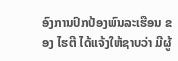ອົງການປົກປ້ອງພົນລະເຮືອນ ຂອງ ໄຮຕີ ໄດ້ແຈ້ງໃຫ້ຊາບວ່າ ມີຜູ້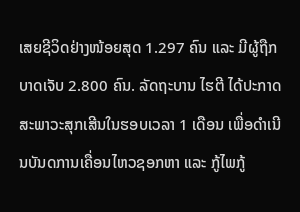ເສຍຊີວິດຢ່າງໜ້ອຍສຸດ 1.297 ຄົນ ແລະ ມີຜູ້ຖືກບາດເຈັບ 2.800 ຄົນ. ລັດຖະບານ ໄຮຕີ ໄດ້ປະກາດສະພາວະສຸກເສີນໃນຮອບເວລາ 1 ເດືອນ ເພື່ອດຳເນີນບັນດການເຄື່ອນໄຫວຊອກຫາ ແລະ ກູ້ໄພກູ້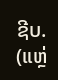ຊີບ.
(ແຫຼ່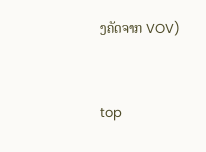ງຄັດຈາກ VOV)


top